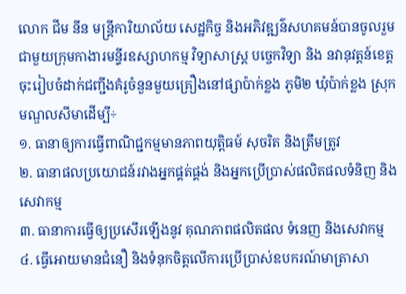លោក ជីម នីន មន្ត្រីការិយាល័យ សេដ្ឋកិច្ច និងអភិវឌ្ឍន៌សហគមន៍បានចូលរួមជាមួយក្រុមកាងារមន្ទីរឧស្សាហកម្ម វិទ្យាសាស្ត្រ បច្ចេកវិទ្យា និង នវានុវត្តន៍ខេត្ត ចុះរៀបចំដាក់ជញ្ជីងគំរូចំនួនមួយគ្រឿងនៅផ្សាប៉ាក់ខ្លង ភូមិ២ ឃុំប៉ាក់ខ្លង ស្រុកមណ្ឌលសីមាដើម្បី÷
១. ធានាឲ្យការធ្វើពាណិជ្ជកម្មមានភាពយុត្តិធម៍ សុចរិត និងត្រឹមត្រូវ
២. ធានាផលប្រយោជន៍រវាងអ្នកផ្គត់ផ្គង់ និងអ្នកប្រើប្រាស់ផលិតផលទំនិញ និងសេវាកម្ម
៣. ធានាការធ្វើឲ្យប្រសើរឡើងនូវ គុណភាពផលិតផល ទំនេញ និងសេវាកម្ម
៤. ធ្វើអោយមានជំនឿ និងទំនុកចិត្តលើការប្រើប្រាស់ឧបករណ៍មាត្រាសា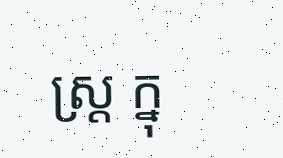ស្ត្រ ក្នុ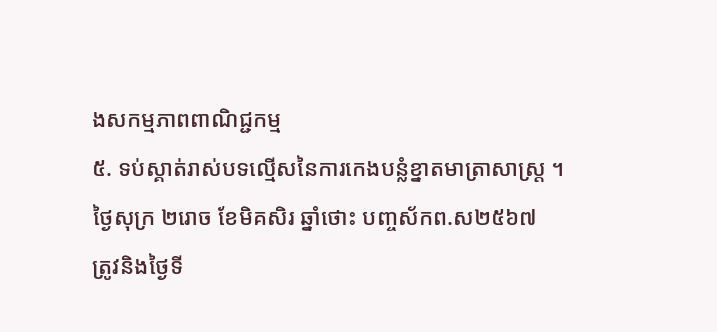ងសកម្មភាពពាណិជ្ជកម្ម
៥. ទប់ស្គាត់រាស់បទល្មើសនៃការកេងបន្លំខ្នាតមាត្រាសាស្ត្រ ។
ថ្ងៃសុក្រ ២រោច ខែមិគសិរ ឆ្នាំថោះ បញ្ចស័កព.ស២៥៦៧
ត្រូវនិងថ្ងៃទី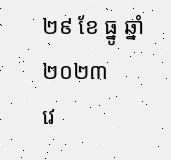២៩ ខែ ធ្នូ ឆ្នាំ២០២៣
វេ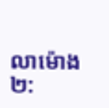លាម៉ោង២: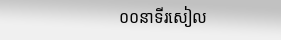០០នាទីរសៀល